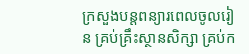ក្រសួងបន្តពន្យារពេលចូលរៀន គ្រប់គ្រឹះស្ថានសិក្សា គ្រប់ក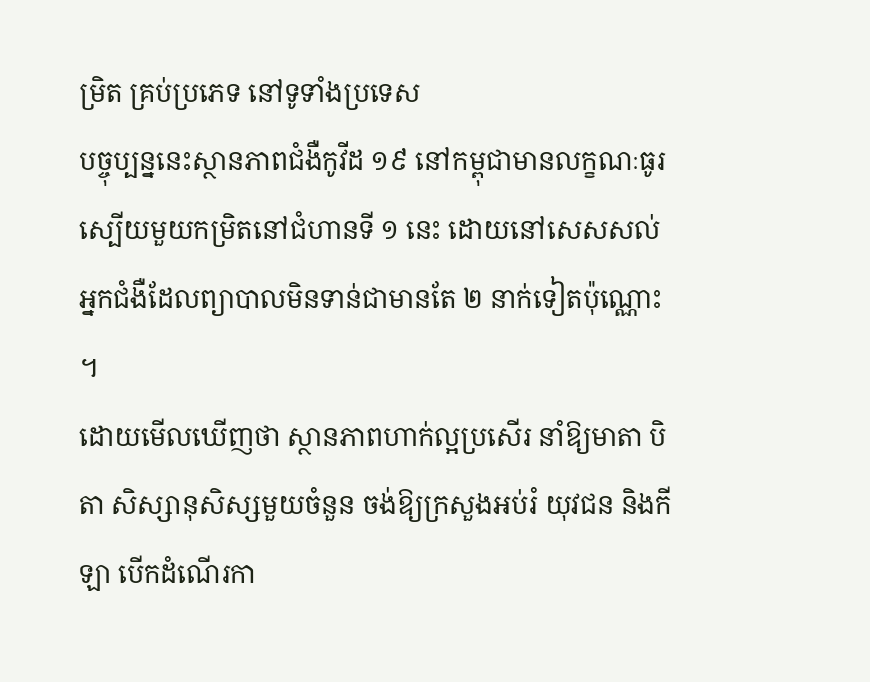ម្រិត គ្រប់ប្រភេទ នៅទូទាំងប្រទេស
បច្ចុប្បន្ននេះស្ថានភាពជំងឺកូវីដ ១៩ នៅកម្ពុជាមានលក្ខណៈធូរស្បើយមួយកម្រិតនៅជំហានទី ១ នេះ ដោយនៅសេសសល់អ្នកជំងឺដែលព្យាបាលមិនទាន់ជាមានតែ ២ នាក់ទៀតប៉ុណ្ណោះ ។
ដោយមើលឃើញថា ស្ថានភាពហាក់ល្អប្រសើរ នាំឱ្យមាតា បិតា សិស្សានុសិស្សមួយចំនួន ចង់ឱ្យក្រសួងអប់រំ យុវជន និងកីឡា បើកដំណើរកា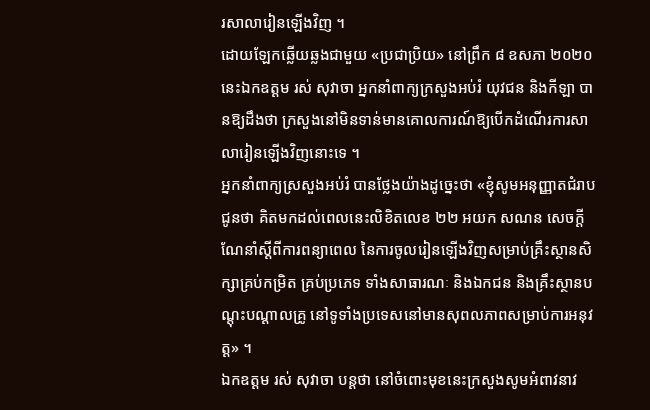រសាលារៀនឡើងវិញ ។
ដោយឡែកឆ្លើយឆ្លងជាមួយ «ប្រជាប្រិយ» នៅព្រឹក ៨ ឧសភា ២០២០ នេះឯកឧត្ដម រស់ សុវាចា អ្នកនាំពាក្យក្រសួងអប់រំ យុវជន និងកីឡា បានឱ្យដឹងថា ក្រសួងនៅមិនទាន់មានគោលការណ៍ឱ្យបើកដំណើរការសាលារៀនឡើងវិញនោះទេ ។
អ្នកនាំពាក្យស្រសួងអប់រំ បានថ្លែងយ៉ាងដូច្នេះថា «ខ្ញុំសូមអនុញ្ញាតជំរាបជូនថា គិតមកដល់ពេលនេះលិខិតលេខ ២២ អយក សណន សេចក្ដីណែនាំស្ដីពីការពន្យាពេល នៃការចូលរៀនឡើងវិញសម្រាប់គ្រឹះស្ថានសិក្សាគ្រប់កម្រិត គ្រប់ប្រភេទ ទាំងសាធារណៈ និងឯកជន និងគ្រឹះស្ថានបណ្ដុះបណ្ដាលគ្រូ នៅទូទាំងប្រទេសនៅមានសុពលភាពសម្រាប់ការអនុវត្ត» ។
ឯកឧត្ដម រស់ សុវាចា បន្តថា នៅចំពោះមុខនេះក្រសួងសូមអំពាវនាវ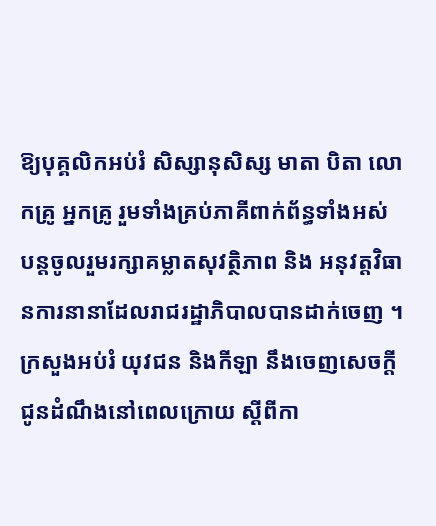ឱ្យបុគ្គលិកអប់រំ សិស្សានុសិស្ស មាតា បិតា លោកគ្រូ អ្នកគ្រូ រួមទាំងគ្រប់ភាគីពាក់ព័ន្ធទាំងអស់ បន្តចូលរួមរក្សាគម្លាតសុវត្ថិភាព និង អនុវត្តវិធានការនានាដែលរាជរដ្ឋាភិបាលបានដាក់ចេញ ។ ក្រសួងអប់រំ យុវជន និងកីឡា នឹងចេញសេចក្ដីជូនដំណឹងនៅពេលក្រោយ ស្ដីពីកា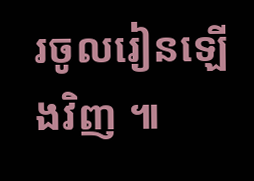រចូលរៀនឡើងវិញ ៕